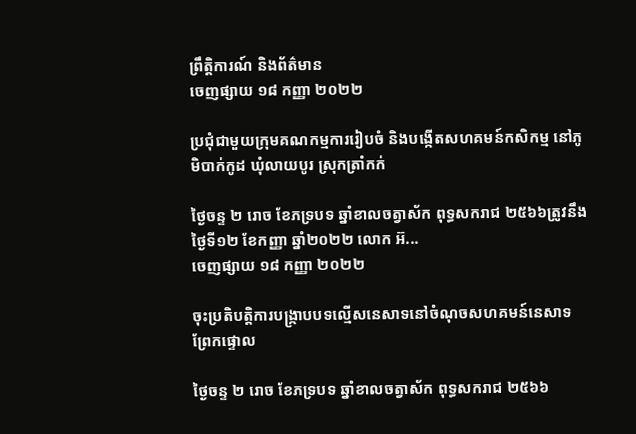ព្រឹត្តិការណ៍ និងព័ត៌មាន
ចេញផ្សាយ ១៨ កញ្ញា ២០២២

ប្រជុំជាមួយក្រុមគណកម្មការរៀបចំ និងបង្កើតសហគមន៍កសិកម្ម នៅភូមិបាក់កូដ ឃុំលាយបូរ ស្រុកត្រាំកក់

ថ្ងៃចន្ទ ២ រោច ខែភទ្របទ ឆ្នាំខាលចត្វាស័ក ពុទ្ធសករាជ ២៥៦៦ត្រូវនឹងថ្ងៃទី១២ ខែកញ្ញា ឆ្នាំ២០២២ លោក អ៊...
ចេញផ្សាយ ១៨ កញ្ញា ២០២២

ចុះប្រតិបត្តិការបង្រ្កាបបទល្មើសនេសាទនៅចំណុចសហគមន៍នេសាទព្រែកផ្ទោល

ថ្ងៃចន្ទ ២ រោច ខែភទ្របទ ឆ្នាំខាលចត្វាស័ក ពុទ្ធសករាជ ២៥៦៦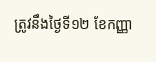ត្រូវនឹងថ្ងៃទី១២ ខែកញ្ញា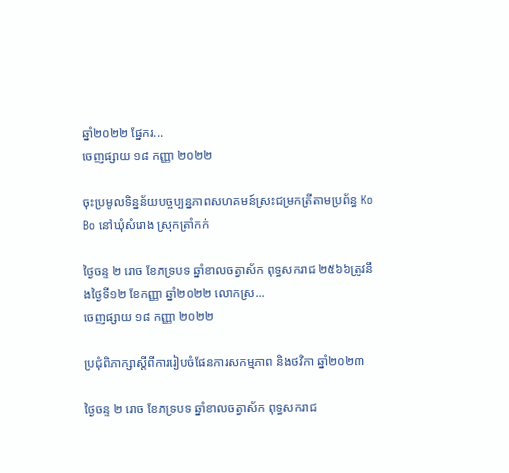ឆ្នាំ២០២២ ផ្នែករ...
ចេញផ្សាយ ១៨ កញ្ញា ២០២២

ចុះប្រមូលទិន្នន័យបច្ចប្បន្នភាពសហគមន៍ស្រះជម្រកត្រីតាមប្រព័ន្ធ Ko Bo នៅឃុំសំរោង ស្រុកត្រាំកក់

ថ្ងៃចន្ទ ២ រោច ខែភទ្របទ ឆ្នាំខាលចត្វាស័ក ពុទ្ធសករាជ ២៥៦៦ត្រូវនឹងថ្ងៃទី១២ ខែកញ្ញា ឆ្នាំ២០២២ លោកស្រ...
ចេញផ្សាយ ១៨ កញ្ញា ២០២២

ប្រជុំពិភាក្សាស្តីពីការរៀបចំផែនការសកម្មភាព និងថវិកា ឆ្នាំ២០២៣

ថ្ងៃចន្ទ ២ រោច ខែភទ្របទ ឆ្នាំខាលចត្វាស័ក ពុទ្ធសករាជ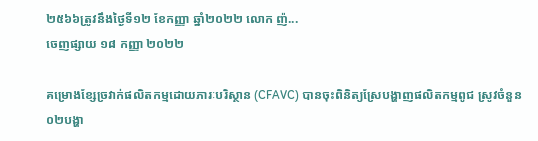២៥៦៦ត្រូវនឹងថ្ងៃទី១២ ខែកញ្ញា ឆ្នាំ២០២២ លោក ញ៉...
ចេញផ្សាយ ១៨ កញ្ញា ២០២២

គម្រោងខ្សែច្រវាក់ផលិតកម្មដោយភារៈបរិស្ថាន (CFAVC) បានចុះពិនិត្យស្រែបង្ហាញផលិតកម្មពូជ ស្រូវចំនួន ០២បង្ហា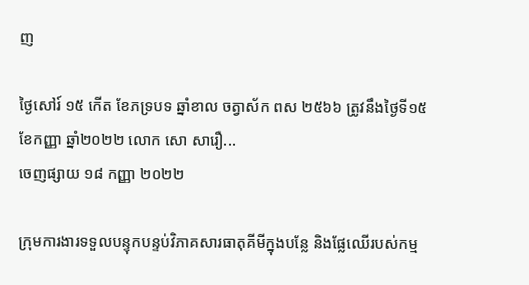ញ

ថ្ងៃសៅរ៍ ១៥ កើត ខែភទ្របទ ឆ្នាំខាល ចត្វាស័ក ពស ២៥៦៦ ត្រូវនឹងថ្ងៃទី១៥ ខែកញ្ញា ឆ្នាំ២០២២ លោក សោ សារឿ...
ចេញផ្សាយ ១៨ កញ្ញា ២០២២

ក្រុមការងារទទួលបន្ទុកបន្ទប់វិភាគសារធាតុគីមីក្នុងបន្លែ និងផ្លែឈើរបស់កម្ម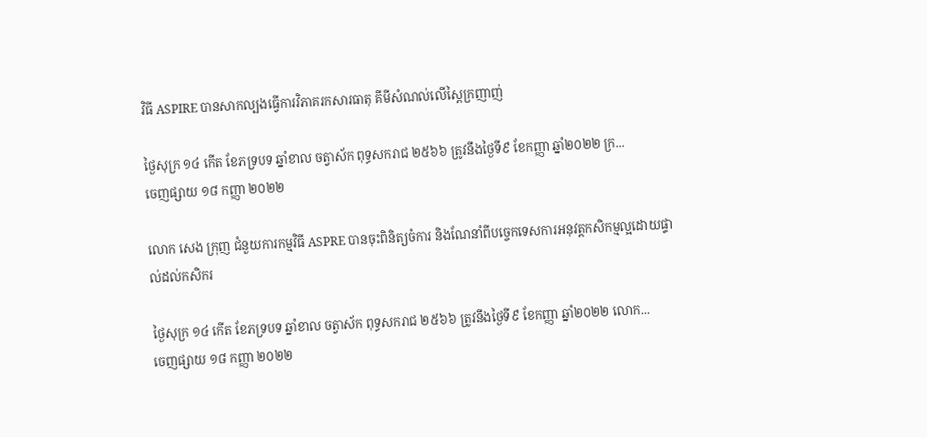វិធី ASPIRE បានសាកល្បងធ្វើការវិភាគរកសារធាតុ គីមីសំណល់លើស្ពៃក្រញាញ់

ថ្ងៃសុក្រ ១៤ កើត ខែភទ្របទ ឆ្នាំខាល ចត្វាស័ក ពុទ្ធសករាជ ២៥៦៦ ត្រូវនឹងថ្ងៃទី៩ ខែកញ្ញា ឆ្នាំ២០២២ ក្រ...
ចេញផ្សាយ ១៨ កញ្ញា ២០២២

លោក សេង ក្រុញ ជំនួយការកម្មវិធី ASPRE បានចុះពិនិត្យចំការ និងណែនាំពីបច្ចេកទេសការអនុវត្តកសិកម្មល្អដោយផ្ទាល់ដល់កសិករ

ថ្ងៃសុក្រ ១៤ កើត ខែភទ្របទ ឆ្នាំខាល ចត្វាស័ក ពុទ្ធសករាជ ២៥៦៦ ត្រូវនឹងថ្ងៃទី៩ ខែកញ្ញា ឆ្នាំ២០២២ លោក...
ចេញផ្សាយ ១៨ កញ្ញា ២០២២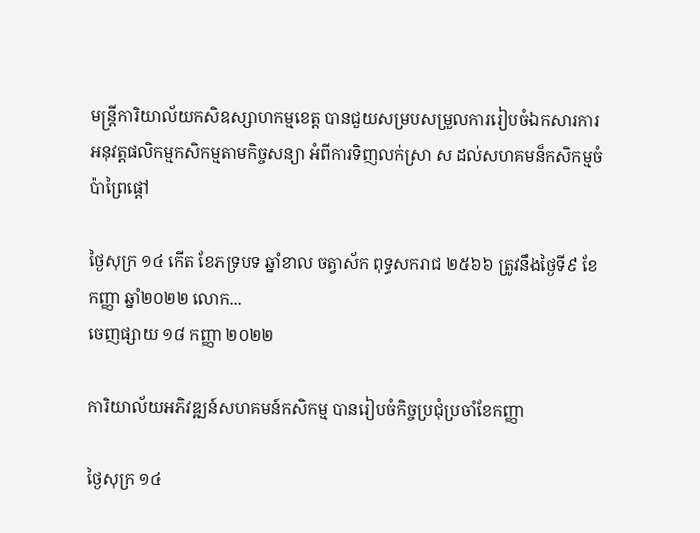មន្ត្រីការិយាល័យកសិឧស្សាហកម្មខេត្ត បានជួយសម្របសម្រួលការរៀបចំឯកសារការអនុវត្តផលិកម្មកសិកម្មតាមកិច្ចសន្យា អំពីការទិញលក់ស្រា ស ដល់សហគមន៏កសិកម្មចំប៉ាព្រៃផ្តៅ

ថ្ងៃសុក្រ ១៤ កើត ខែភទ្របទ ឆ្នាំខាល ចត្វាស័ក ពុទ្ធសករាជ ២៥៦៦ ត្រូវនឹងថ្ងៃទី៩ ខែកញ្ញា ឆ្នាំ២០២២ លោក...
ចេញផ្សាយ ១៨ កញ្ញា ២០២២

ការិយាល័យអភិវឌ្ឍន៍សហគមន៍កសិកម្ម បានរៀបចំកិច្ចប្រជុំប្រចាំខែកញ្ញា

ថ្ងៃសុក្រ ១៤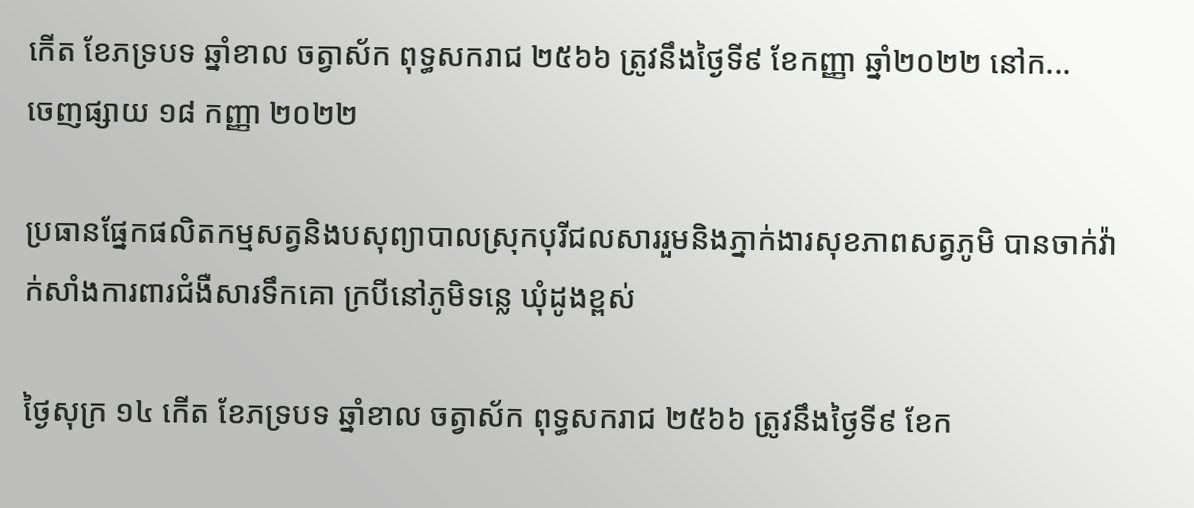កើត ខែភទ្របទ ឆ្នាំខាល ចត្វាស័ក ពុទ្ធសករាជ ២៥៦៦ ត្រូវនឹងថ្ងៃទី៩ ខែកញ្ញា ឆ្នាំ២០២២ នៅក...
ចេញផ្សាយ ១៨ កញ្ញា ២០២២

ប្រធានផ្នែកផលិតកម្មសត្វនិងបសុព្យាបាលស្រុកបុរីជលសាររួមនិងភ្នាក់ងារសុខភាពសត្វភូមិ បានចាក់វ៉ាក់សាំងការពារជំងឺសារទឹកគោ ក្របីនៅភូមិទន្លេ ឃុំដូងខ្ពស់

ថ្ងៃសុក្រ ១៤ កើត ខែភទ្របទ ឆ្នាំខាល ចត្វាស័ក ពុទ្ធសករាជ ២៥៦៦ ត្រូវនឹងថ្ងៃទី៩ ខែក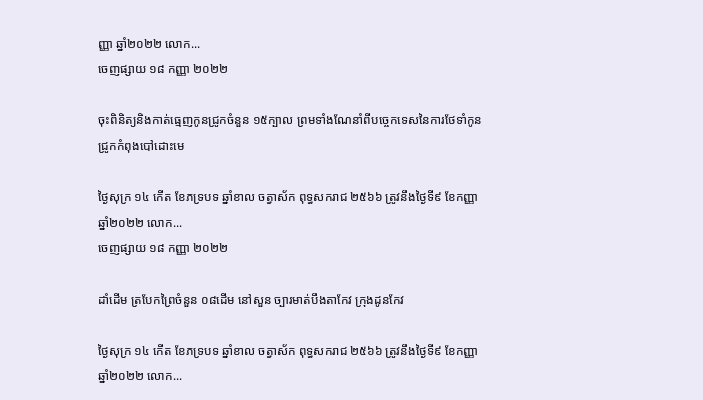ញ្ញា ឆ្នាំ២០២២ លោក...
ចេញផ្សាយ ១៨ កញ្ញា ២០២២

ចុះពិនិត្យនិងកាត់ធ្មេញកូនជ្រូកចំនួន ១៥ក្បាល ព្រមទាំងណែនាំពីបច្ចេកទេសនៃការថែទាំកូនជ្រូកកំពុងបៅដោះមេ

ថ្ងៃសុក្រ ១៤ កើត ខែភទ្របទ ឆ្នាំខាល ចត្វាស័ក ពុទ្ធសករាជ ២៥៦៦ ត្រូវនឹងថ្ងៃទី៩ ខែកញ្ញា ឆ្នាំ២០២២ លោក...
ចេញផ្សាយ ១៨ កញ្ញា ២០២២

ដាំដើម ត្របែកព្រៃចំនួន ០៨ដើម នៅសួន ច្បារមាត់បឹងតាកែវ ក្រុងដូនកែវ

ថ្ងៃសុក្រ ១៤ កើត ខែភទ្របទ ឆ្នាំខាល ចត្វាស័ក ពុទ្ធសករាជ ២៥៦៦ ត្រូវនឹងថ្ងៃទី៩ ខែកញ្ញា ឆ្នាំ២០២២ លោក...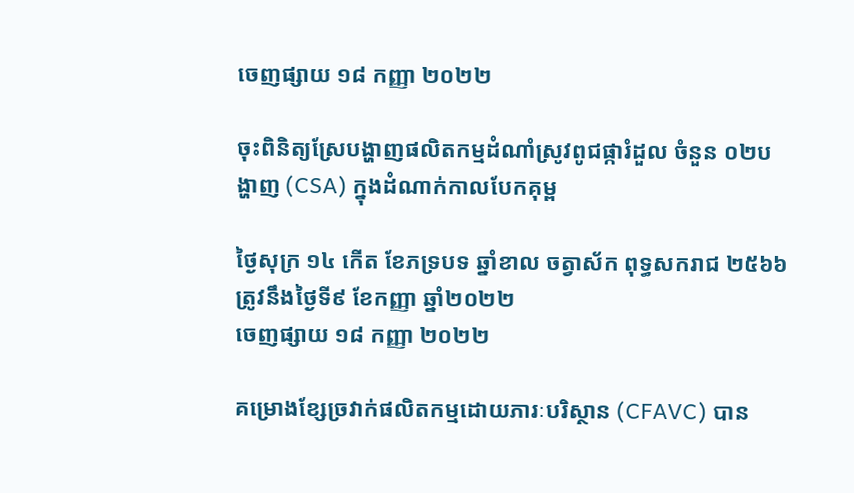ចេញផ្សាយ ១៨ កញ្ញា ២០២២

ចុះពិនិត្យស្រែបង្ហាញផលិតកម្មដំណាំស្រូវពូជផ្ការំដួល ចំនួន ០២បង្ហាញ (CSA) ក្នុងដំណាក់កាលបែកគុម្ព

ថ្ងៃសុក្រ ១៤ កើត ខែភទ្របទ ឆ្នាំខាល ចត្វាស័ក ពុទ្ធសករាជ ២៥៦៦ ត្រូវនឹងថ្ងៃទី៩ ខែកញ្ញា ឆ្នាំ២០២២
ចេញផ្សាយ ១៨ កញ្ញា ២០២២

គម្រោងខ្សែច្រវាក់ផលិតកម្មដោយភារៈបរិស្ថាន (CFAVC) បាន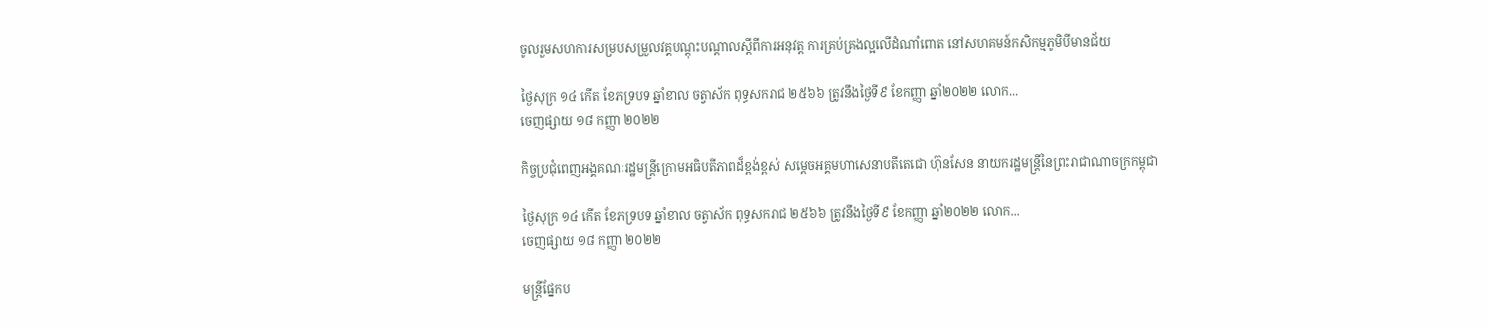ចូលរួមសហការសម្របសម្រួលវគ្គបណ្តុះបណ្តាលស្តីពីការអនុវត្ត ការគ្រប់គ្រងល្អលើដំណាំពោត នៅសហគមន៍កសិកម្មភូមិបីមានជ័យ

ថ្ងៃសុក្រ ១៤ កើត ខែភទ្របទ ឆ្នាំខាល ចត្វាស័ក ពុទ្ធសករាជ ២៥៦៦ ត្រូវនឹងថ្ងៃទី៩ ខែកញ្ញា ឆ្នាំ២០២២ លោក...
ចេញផ្សាយ ១៨ កញ្ញា ២០២២

កិច្ចប្រជុំពេញអង្គគណៈរដ្ឋមន្ត្រីក្រោមអធិបតីភាពដ៏ខ្ពង់ខ្ពស់ សម្ដេចអគ្គមហាសេនាបតីតេជោ ហ៊ុនសែន នាយករដ្ឋមន្ត្រីនៃព្រះរាជាណាចក្រកម្ពុជា

ថ្ងៃសុក្រ ១៤ កើត ខែភទ្របទ ឆ្នាំខាល ចត្វាស័ក ពុទ្ធសករាជ ២៥៦៦ ត្រូវនឹងថ្ងៃទី៩ ខែកញ្ញា ឆ្នាំ២០២២ លោក...
ចេញផ្សាយ ១៨ កញ្ញា ២០២២

មន្រ្តីផ្នែកប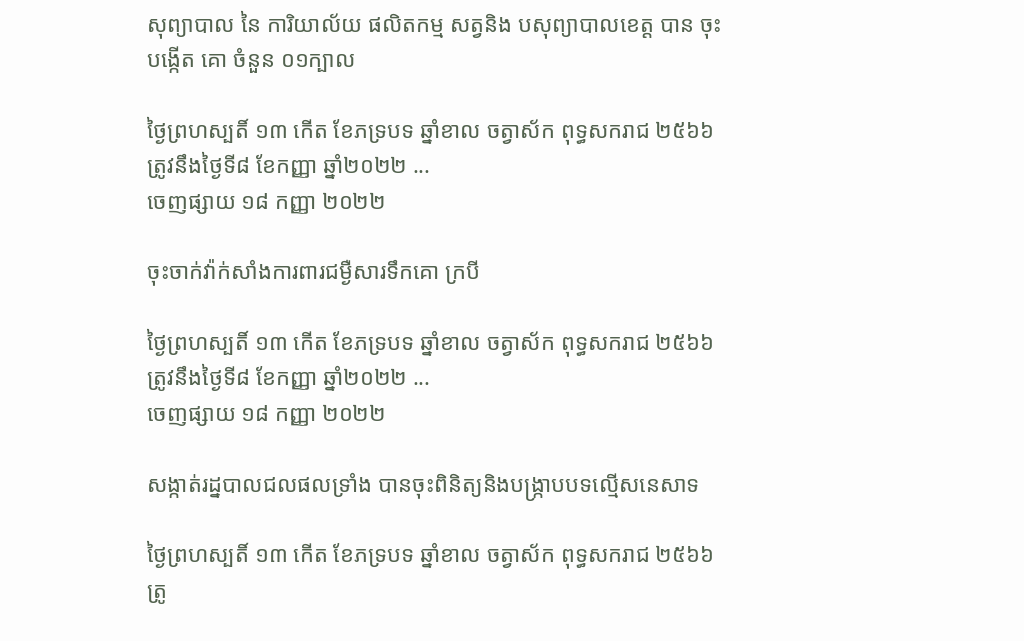សុព្យាបាល នៃ ការិយាល័យ ផលិតកម្ម សត្វនិង បសុព្យាបាលខេត្ដ បាន ចុះ បង្កេីត គោ ចំនួន ០១ក្បាល

ថ្ងៃព្រហស្បតិ៍ ១៣ កើត ខែភទ្របទ ឆ្នាំខាល ចត្វាស័ក ពុទ្ធសករាជ ២៥៦៦ ត្រូវនឹងថ្ងៃទី៨ ខែកញ្ញា ឆ្នាំ២០២២ ...
ចេញផ្សាយ ១៨ កញ្ញា ២០២២

ចុះចាក់វ៉ាក់សាំងការពារជម្ងឺសារទឹកគោ ក្របី

ថ្ងៃព្រហស្បតិ៍ ១៣ កើត ខែភទ្របទ ឆ្នាំខាល ចត្វាស័ក ពុទ្ធសករាជ ២៥៦៦ ត្រូវនឹងថ្ងៃទី៨ ខែកញ្ញា ឆ្នាំ២០២២ ...
ចេញផ្សាយ ១៨ កញ្ញា ២០២២

សង្កាត់រដ្នបាលជលផលទ្រាំង បានចុះពិនិត្យនិងបង្ក្រាបបទល្មើសនេសាទ

ថ្ងៃព្រហស្បតិ៍ ១៣ កើត ខែភទ្របទ ឆ្នាំខាល ចត្វាស័ក ពុទ្ធសករាជ ២៥៦៦ ត្រូ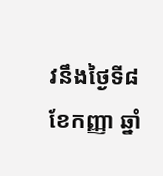វនឹងថ្ងៃទី៨ ខែកញ្ញា ឆ្នាំ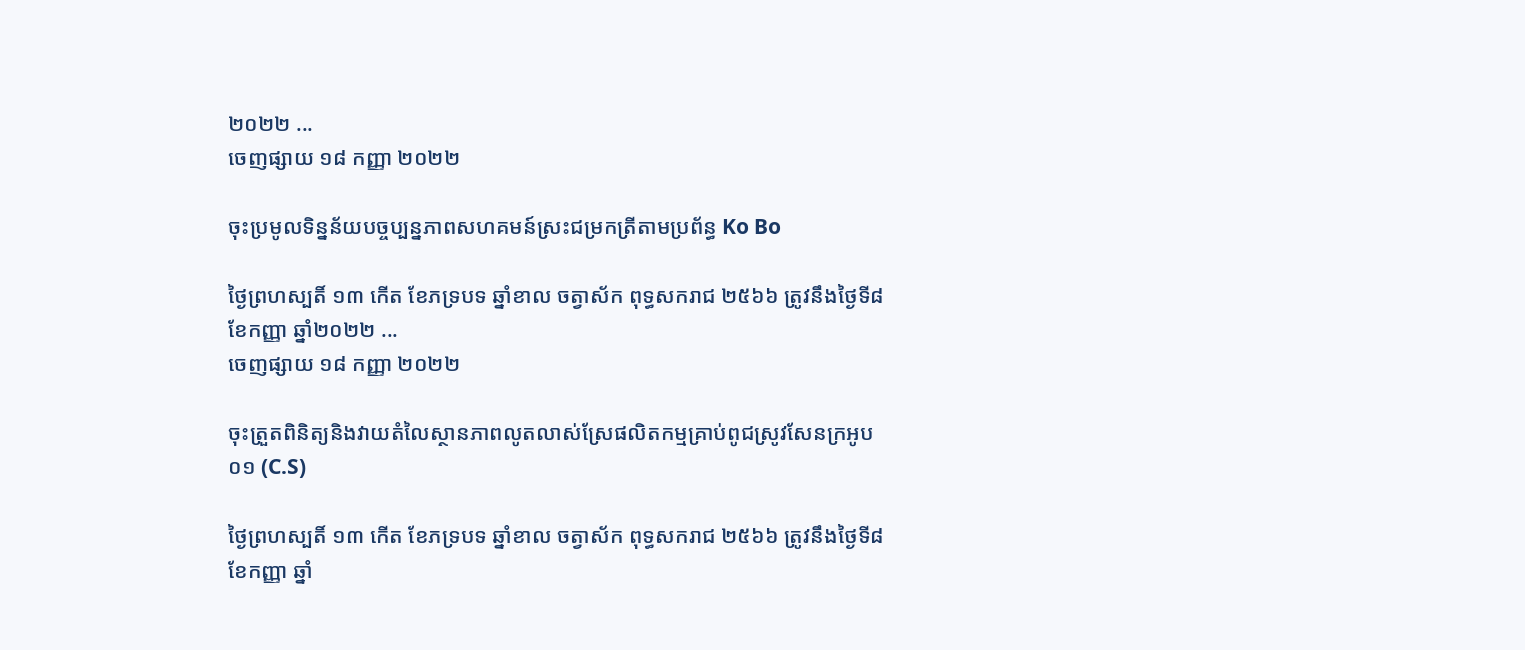២០២២ ...
ចេញផ្សាយ ១៨ កញ្ញា ២០២២

ចុះប្រមូលទិន្នន័យបច្ចប្បន្នភាពសហគមន៍ស្រះជម្រកត្រីតាមប្រព័ន្ធ Ko Bo

ថ្ងៃព្រហស្បតិ៍ ១៣ កើត ខែភទ្របទ ឆ្នាំខាល ចត្វាស័ក ពុទ្ធសករាជ ២៥៦៦ ត្រូវនឹងថ្ងៃទី៨ ខែកញ្ញា ឆ្នាំ២០២២ ...
ចេញផ្សាយ ១៨ កញ្ញា ២០២២

ចុះត្រួតពិនិត្យនិងវាយតំលៃស្ថានភាពលូតលាស់ស្រែផលិតកម្មគ្រាប់ពូជស្រូវសែនក្រអូប ០១ (C.S)

ថ្ងៃព្រហស្បតិ៍ ១៣ កើត ខែភទ្របទ ឆ្នាំខាល ចត្វាស័ក ពុទ្ធសករាជ ២៥៦៦ ត្រូវនឹងថ្ងៃទី៨ ខែកញ្ញា ឆ្នាំ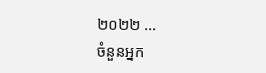២០២២ ...
ចំនួនអ្នក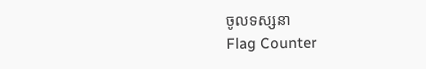ចូលទស្សនា
Flag Counter